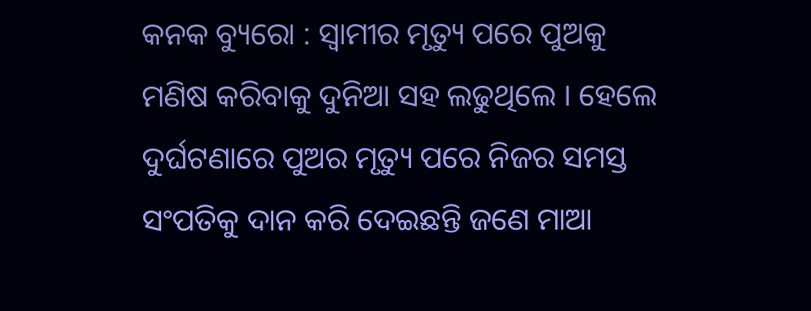କନକ ବ୍ୟୁରୋ : ସ୍ୱାମୀର ମୃତ୍ୟୁ ପରେ ପୁଅକୁ ମଣିଷ କରିବାକୁ ଦୁନିଆ ସହ ଲଢୁଥିଲେ । ହେଲେ ଦୁର୍ଘଟଣାରେ ପୁଅର ମୃତ୍ୟୁ ପରେ ନିଜର ସମସ୍ତ ସଂପତିକୁ ଦାନ କରି ଦେଇଛନ୍ତି ଜଣେ ମାଆ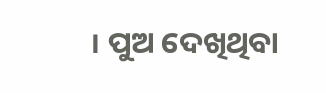। ପୁଅ ଦେଖିଥିବା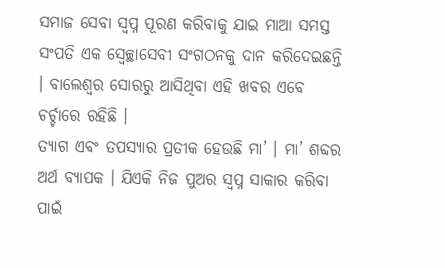ସମାଜ ସେବା ସ୍ୱପ୍ନ ପୂରଣ କରିବାକୁ ଯାଇ ମାଆ ସମସ୍ତ ସଂପତି ଏକ ସ୍ୱେଚ୍ଛାସେବୀ ସଂଗଠନକୁ ଦାନ କରିଦେଇଛନ୍ତି । ବାଲେଶ୍ୱର ସୋରରୁ ଆସିଥିବା ଏହି ଖବର ଏବେ ଚର୍ଚ୍ଚାରେ ରହିଛି ।
ତ୍ୟାଗ ଏବଂ ତପସ୍ୟାର ପ୍ରତୀକ ହେଉଛି ମା’ । ମା’ ଶବ୍ଦର ଅର୍ଥ ବ୍ୟାପକ । ଯିଏକି ନିଜ ପୁଅର ସ୍ୱପ୍ନ ସାକାର କରିବା ପାଇଁ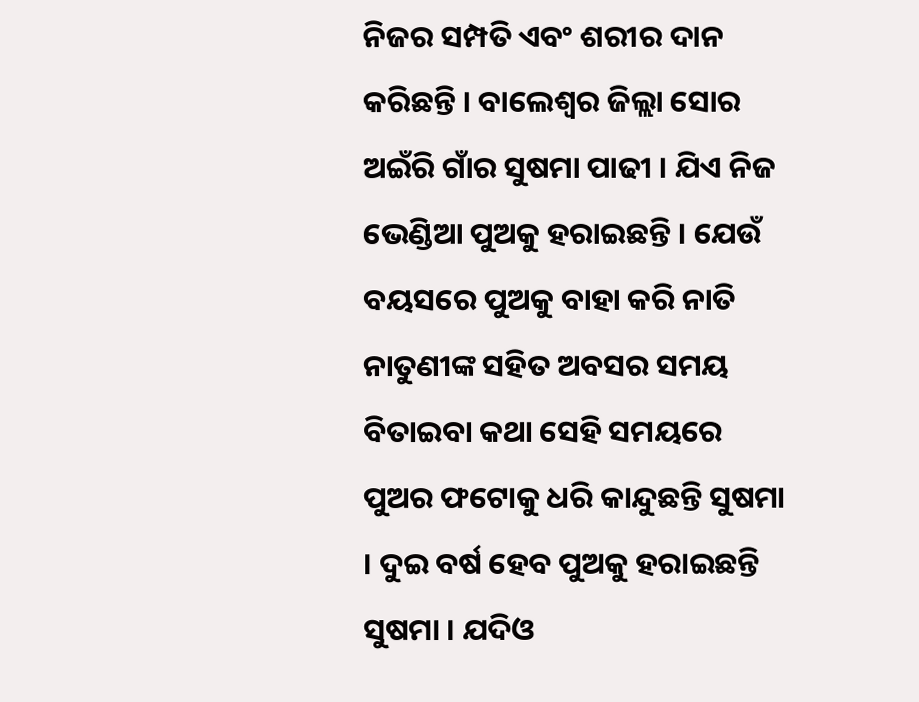ନିଜର ସମ୍ପତି ଏବଂ ଶରୀର ଦାନ କରିଛନ୍ତି । ବାଲେଶ୍ୱର ଜିଲ୍ଲା ସୋର ଅଇଁରି ଗାଁର ସୁଷମା ପାଢୀ । ଯିଏ ନିଜ ଭେଣ୍ଡିଆ ପୁଅକୁ ହରାଇଛନ୍ତି । ଯେଉଁ ବୟସରେ ପୁଅକୁ ବାହା କରି ନାତି ନାତୁଣୀଙ୍କ ସହିତ ଅବସର ସମୟ ବିତାଇବା କଥା ସେହି ସମୟରେ ପୁଅର ଫଟୋକୁ ଧରି କାନ୍ଦୁଛନ୍ତି ସୁଷମା । ଦୁଇ ବର୍ଷ ହେବ ପୁଅକୁ ହରାଇଛନ୍ତି ସୁଷମା । ଯଦିଓ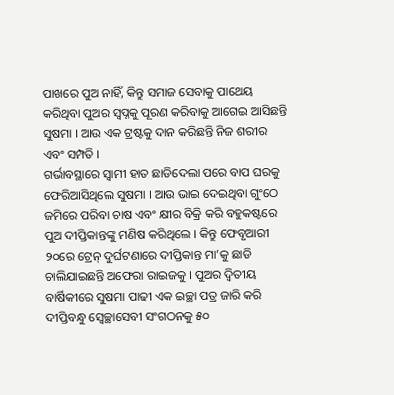ପାଖରେ ପୁଅ ନାହିଁ, କିନ୍ତୁ ସମାଜ ସେବାକୁ ପାଥେୟ କରିଥିବା ପୁଅର ସ୍ୱପ୍ନକୁ ପୂରଣ କରିବାକୁ ଆଗେଇ ଆସିଛନ୍ତି ସୁଷମା । ଆଉ ଏକ ଟ୍ରଷ୍ଟକୁ ଦାନ କରିଛନ୍ତି ନିଜ ଶରୀର ଏବଂ ସମ୍ପତି ।
ଗର୍ଭାବସ୍ଥାରେ ସ୍ୱାମୀ ହାତ ଛାଡିଦେଲା ପରେ ବାପ ଘରକୁ ଫେରିଆସିଥିଲେ ସୁଷମା । ଆଉ ଭାଇ ଦେଇଥିବା ଗୁଂଠେ ଜମିରେ ପରିବା ଚାଷ ଏବଂ କ୍ଷୀର ବିକ୍ରି କରି ବହୁକଷ୍ଟରେ ପୁଅ ଦୀପ୍ତିକାନ୍ତଙ୍କୁ ମଣିଷ କରିଥିଲେ । କିନ୍ତୁ ଫେବୃଆରୀ ୨୦ରେ ଟ୍ରେନ୍ ଦୁର୍ଘଟଣାରେ ଦୀପ୍ତିକାନ୍ତ ମା’କୁ ଛାଡି ଚାଲିଯାଇଛନ୍ତି ଅଫେରା ରାଇଜକୁ । ପୁଅର ଦ୍ୱିତୀୟ ବାର୍ଷିକୀରେ ସୁଷମା ପାଢୀ ଏକ ଇଚ୍ଛା ପତ୍ର ଜାରି କରି ଦୀପ୍ତିବନ୍ଧୁ ସ୍ୱେଚ୍ଛାସେବୀ ସଂଗଠନକୁ ୫୦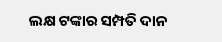ଲକ୍ଷ ଟଙ୍କାର ସମ୍ପତି ଦାନ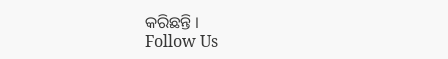କରିଛନ୍ତି ।
Follow Us